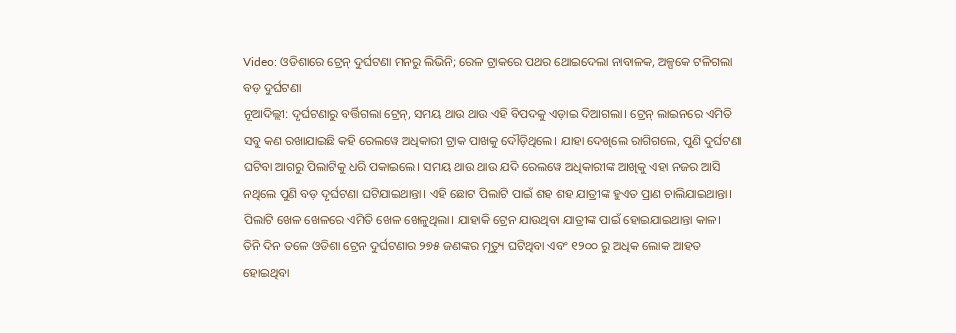Video: ଓଡିଶାରେ ଟ୍ରେନ୍ ଦୁର୍ଘଟଣା ମନରୁ ଲିଭିନି; ରେଳ ଟ୍ରାକରେ ପଥର ଥୋଇଦେଲା ନାବାଳକ, ଅଳ୍ପକେ ଟଳିଗଲା ବଡ଼ ଦୁର୍ଘଟଣା
ନୂଆଦିଲ୍ଲୀ: ଦୃର୍ଘଟଣାରୁ ବର୍ତ୍ତିଗଲା ଟ୍ରେନ୍, ସମୟ ଥାଉ ଥାଉ ଏହି ବିପଦକୁ ଏଡ଼ାଇ ଦିଆଗଲା। ଟ୍ରେନ୍ ଲାଇନରେ ଏମିତି ସବୁ କଣ ରଖାଯାଇଛି କହି ରେଲୱେ ଅଧିକାରୀ ଟ୍ରାକ ପାଖକୁ ଦୌଡ଼ିଥିଲେ। ଯାହା ଦେଖିଲେ ରାଗିଗଲେ, ପୁଣି ଦୁର୍ଘଟଣା ଘଟିବା ଆଗରୁ ପିଲାଟିକୁ ଧରି ପକାଇଲେ। ସମୟ ଥାଉ ଥାଉ ଯଦି ରେଲୱେ ଅଧିକାରୀଙ୍କ ଆଖିକୁ ଏହା ନଜର ଆସି ନଥିଲେ ପୁଣି ବଡ଼ ଦୃର୍ଘଟଣା ଘଟିଯାଇଥାନ୍ତା। ଏହି ଛୋଟ ପିଲାଟି ପାଇଁ ଶହ ଶହ ଯାତ୍ରୀଙ୍କ ହୁଏତ ପ୍ରାଣ ଚାଲିଯାଇଥାନ୍ତା। ପିଲାଟି ଖେଳ ଖେଳରେ ଏମିତି ଖେଳ ଖେଳୁଥିଲା। ଯାହାକି ଟ୍ରେନ ଯାଉଥିବା ଯାତ୍ରୀଙ୍କ ପାଇଁ ହୋଇଯାଇଥାନ୍ତା କାଳ।
ତିନି ଦିନ ତଳେ ଓଡିଶା ଟ୍ରେନ ଦୁର୍ଘଟଣାର ୨୭୫ ଜଣଙ୍କର ମୃତ୍ୟୁ ଘଟିଥିବା ଏବଂ ୧୨୦୦ ରୁ ଅଧିକ ଲୋକ ଆହତ ହୋଇଥିବା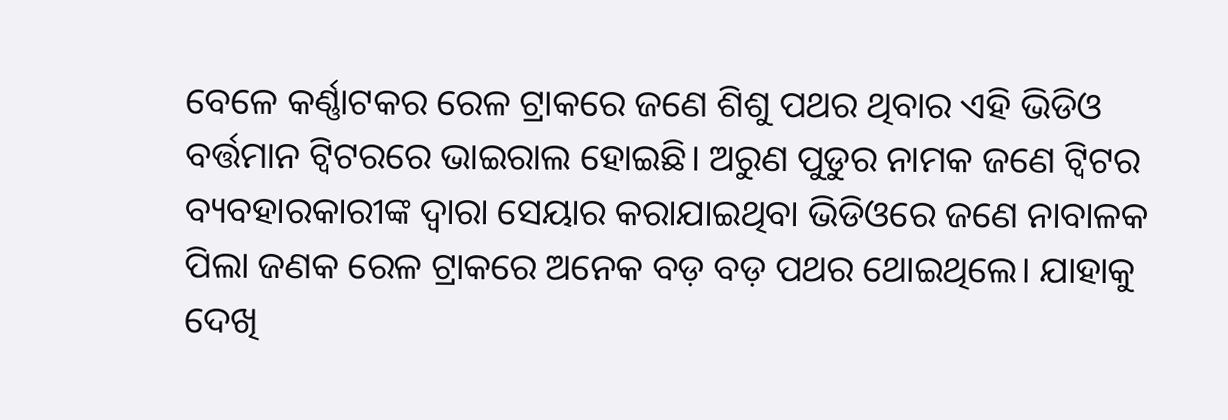ବେଳେ କର୍ଣ୍ଣାଟକର ରେଳ ଟ୍ରାକରେ ଜଣେ ଶିଶୁ ପଥର ଥିବାର ଏହି ଭିଡିଓ ବର୍ତ୍ତମାନ ଟ୍ୱିଟରରେ ଭାଇରାଲ ହୋଇଛି। ଅରୁଣ ପୁଡୁର ନାମକ ଜଣେ ଟ୍ୱିଟର ବ୍ୟବହାରକାରୀଙ୍କ ଦ୍ୱାରା ସେୟାର କରାଯାଇଥିବା ଭିଡିଓରେ ଜଣେ ନାବାଳକ ପିଲା ଜଣକ ରେଳ ଟ୍ରାକରେ ଅନେକ ବଡ଼ ବଡ଼ ପଥର ଥୋଇଥିଲେ। ଯାହାକୁ ଦେଖି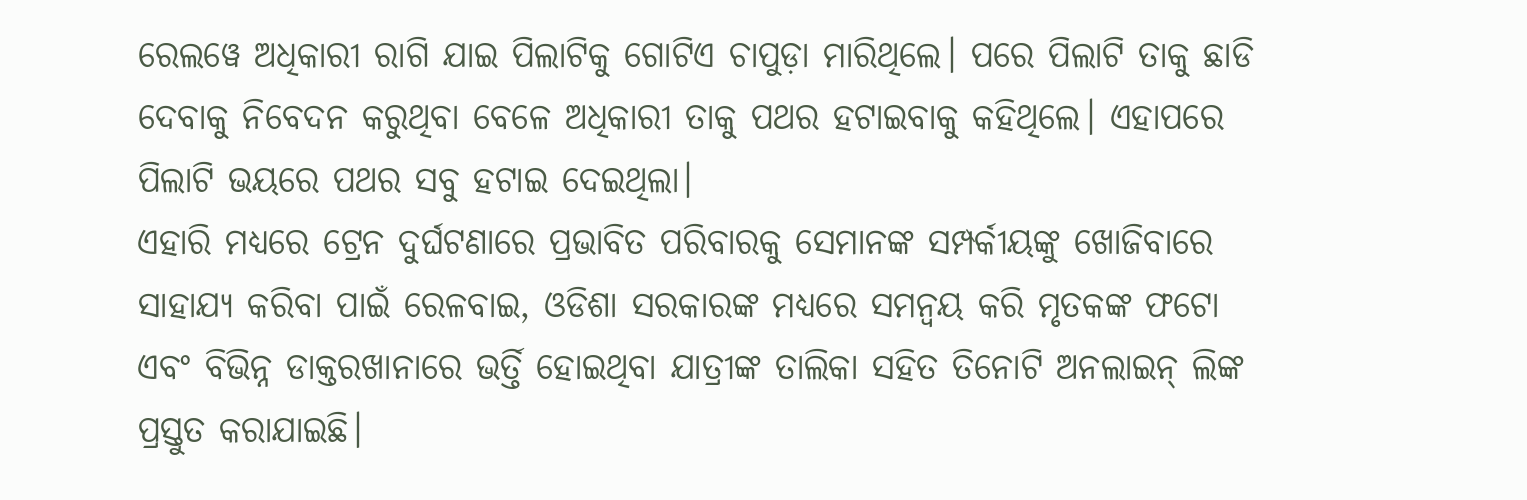ରେଲୱେ ଅଧିକାରୀ ରାଗି ଯାଇ ପିଲାଟିକୁ ଗୋଟିଏ ଚାପୁଡ଼ା ମାରିଥିଲେ। ପରେ ପିଲାଟି ତାକୁ ଛାଡି ଦେବାକୁ ନିବେଦନ କରୁଥିବା ବେଳେ ଅଧିକାରୀ ତାକୁ ପଥର ହଟାଇବାକୁ କହିଥିଲେ। ଏହାପରେ ପିଲାଟି ଭୟରେ ପଥର ସବୁ ହଟାଇ ଦେଇଥିଲା।
ଏହାରି ମଧ୍ୟରେ ଟ୍ରେନ ଦୁର୍ଘଟଣାରେ ପ୍ରଭାବିତ ପରିବାରକୁ ସେମାନଙ୍କ ସମ୍ପର୍କୀୟଙ୍କୁ ଖୋଜିବାରେ ସାହାଯ୍ୟ କରିବା ପାଇଁ ରେଳବାଇ, ଓଡିଶା ସରକାରଙ୍କ ମଧ୍ୟରେ ସମନ୍ୱୟ କରି ମୃତକଙ୍କ ଫଟୋ ଏବଂ ବିଭିନ୍ନ ଡାକ୍ତରଖାନାରେ ଭର୍ତ୍ତି ହୋଇଥିବା ଯାତ୍ରୀଙ୍କ ତାଲିକା ସହିତ ତିନୋଟି ଅନଲାଇନ୍ ଲିଙ୍କ ପ୍ରସ୍ତୁତ କରାଯାଇଛି।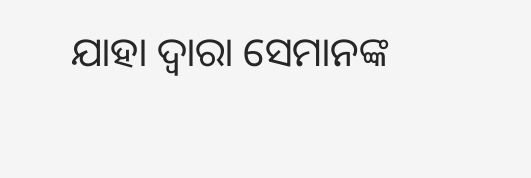ଯାହା ଦ୍ୱାରା ସେମାନଙ୍କ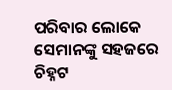ପରିବାର ଲୋକେ ସେମାନଙ୍କୁ ସହଜରେ ଚିହ୍ନଟ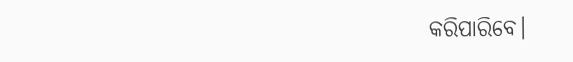କରିପାରିବେ।